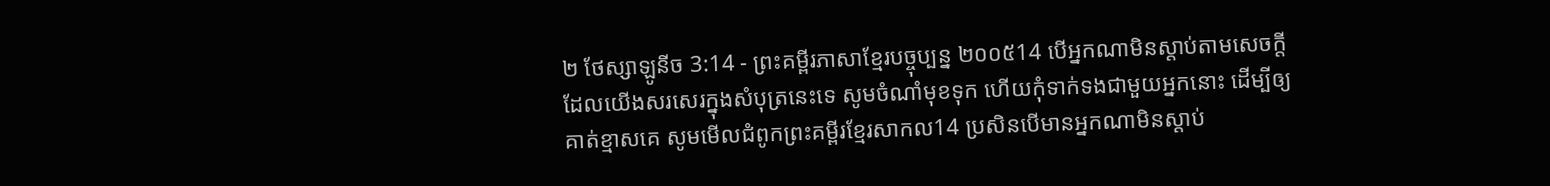២ ថែស្សាឡូនីច 3:14 - ព្រះគម្ពីរភាសាខ្មែរបច្ចុប្បន្ន ២០០៥14 បើអ្នកណាមិនស្ដាប់តាមសេចក្ដីដែលយើងសរសេរក្នុងសំបុត្រនេះទេ សូមចំណាំមុខទុក ហើយកុំទាក់ទងជាមួយអ្នកនោះ ដើម្បីឲ្យគាត់ខ្មាសគេ សូមមើលជំពូកព្រះគម្ពីរខ្មែរសាកល14 ប្រសិនបើមានអ្នកណាមិនស្ដាប់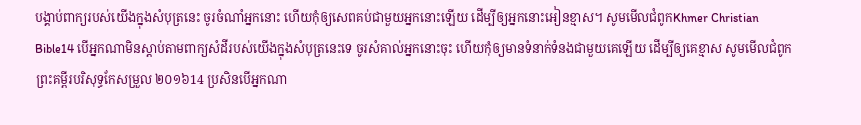បង្គាប់ពាក្យរបស់យើងក្នុងសំបុត្រនេះ ចូរចំណាំអ្នកនោះ ហើយកុំឲ្យសេពគប់ជាមួយអ្នកនោះឡើយ ដើម្បីឲ្យអ្នកនោះអៀនខ្មាស។ សូមមើលជំពូកKhmer Christian Bible14 បើអ្នកណាមិនស្តាប់តាមពាក្យសំដីរបស់យើងក្នុងសំបុត្រនេះទេ ចូរសំគាល់អ្នកនោះចុះ ហើយកុំឲ្យមានទំនាក់ទំនងជាមួយគេឡើយ ដើម្បីឲ្យគេខ្មាស សូមមើលជំពូកព្រះគម្ពីរបរិសុទ្ធកែសម្រួល ២០១៦14 ប្រសិនបើអ្នកណា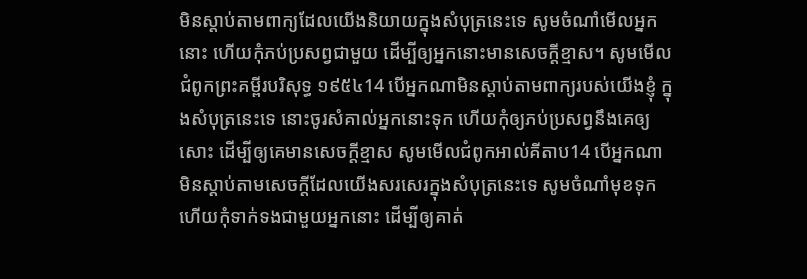មិនស្តាប់តាមពាក្យដែលយើងនិយាយក្នុងសំបុត្រនេះទេ សូមចំណាំមើលអ្នកនោះ ហើយកុំភប់ប្រសព្វជាមួយ ដើម្បីឲ្យអ្នកនោះមានសេចក្ដីខ្មាស។ សូមមើលជំពូកព្រះគម្ពីរបរិសុទ្ធ ១៩៥៤14 បើអ្នកណាមិនស្តាប់តាមពាក្យរបស់យើងខ្ញុំ ក្នុងសំបុត្រនេះទេ នោះចូរសំគាល់អ្នកនោះទុក ហើយកុំឲ្យភប់ប្រសព្វនឹងគេឲ្យសោះ ដើម្បីឲ្យគេមានសេចក្ដីខ្មាស សូមមើលជំពូកអាល់គីតាប14 បើអ្នកណាមិនស្ដាប់តាមសេចក្ដីដែលយើងសរសេរក្នុងសំបុត្រនេះទេ សូមចំណាំមុខទុក ហើយកុំទាក់ទងជាមួយអ្នកនោះ ដើម្បីឲ្យគាត់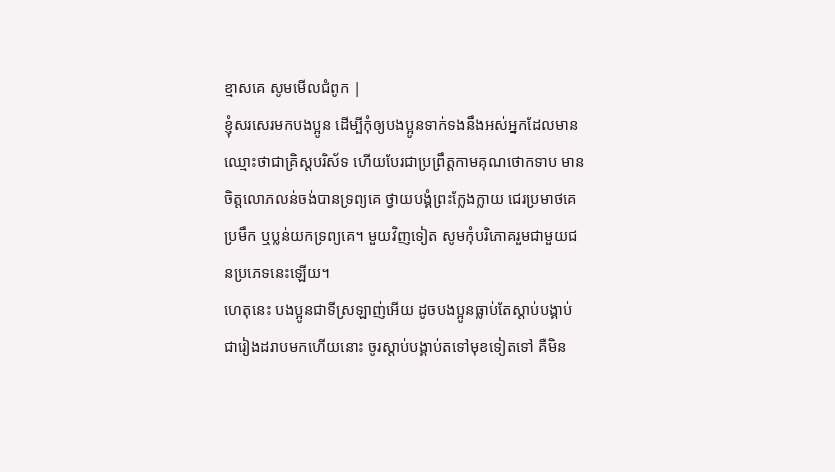ខ្មាសគេ សូមមើលជំពូក |
ខ្ញុំសរសេរមកបងប្អូន ដើម្បីកុំឲ្យបងប្អូនទាក់ទងនឹងអស់អ្នកដែលមានឈ្មោះថាជាគ្រិស្តបរិស័ទ ហើយបែរជាប្រព្រឹត្តកាមគុណថោកទាប មានចិត្តលោភលន់ចង់បានទ្រព្យគេ ថ្វាយបង្គំព្រះក្លែងក្លាយ ជេរប្រមាថគេ ប្រមឹក ឬប្លន់យកទ្រព្យគេ។ មួយវិញទៀត សូមកុំបរិភោគរួមជាមួយជនប្រភេទនេះឡើយ។
ហេតុនេះ បងប្អូនជាទីស្រឡាញ់អើយ ដូចបងប្អូនធ្លាប់តែស្ដាប់បង្គាប់ជារៀងដរាបមកហើយនោះ ចូរស្ដាប់បង្គាប់តទៅមុខទៀតទៅ គឺមិន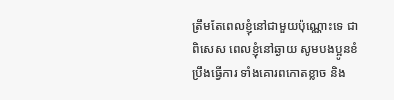ត្រឹមតែពេលខ្ញុំនៅជាមួយប៉ុណ្ណោះទេ ជាពិសេស ពេលខ្ញុំនៅឆ្ងាយ សូមបងប្អូនខំប្រឹងធ្វើការ ទាំងគោរពកោតខ្លាច និង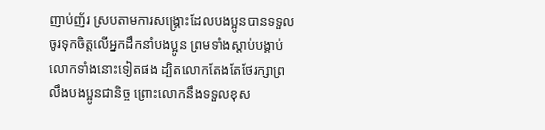ញាប់ញ័រ ស្របតាមការសង្គ្រោះដែលបងប្អូនបានទទួល
ចូរទុកចិត្តលើអ្នកដឹកនាំបងប្អូន ព្រមទាំងស្ដាប់បង្គាប់លោកទាំងនោះទៀតផង ដ្បិតលោកតែងតែថែរក្សាព្រលឹងបងប្អូនជានិច្ច ព្រោះលោកនឹងទទួលខុស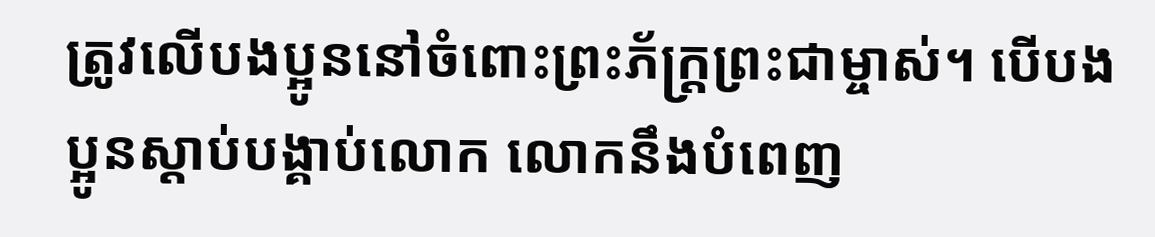ត្រូវលើបងប្អូននៅចំពោះព្រះភ័ក្ត្រព្រះជាម្ចាស់។ បើបងប្អូនស្ដាប់បង្គាប់លោក លោកនឹងបំពេញ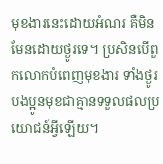មុខងារនេះដោយអំណរ គឺមិនមែនដោយថ្ងូរទេ។ ប្រសិនបើពួកលោកបំពេញមុខងារ ទាំងថ្ងូរ បងប្អូនមុខជាគ្មានទទួលផលប្រយោជន៍អ្វីឡើយ។